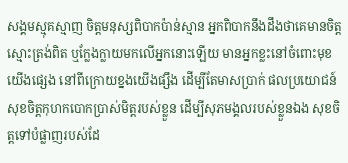សង្គមស្មុគស្មាញ ចិត្តមនុស្សពិបាកប៉ាន់ស្មាន អ្នកពិបាកនឹងដឹងថាគេមានចិត្តស្មោះត្រង់ពិត ឬក្លែងក្លាយមកលើអ្នកនោះឡើយ មានអ្នកខ្លះនៅចំពោះមុខយើងផ្សេង នៅពីក្រោយខ្នងយើងផ្សឹង ដើម្បីតែមាសប្រាក់ ផលប្រយោជន៍ សុខចិត្តកុហកបោកប្រាស់មិត្តរបស់ខ្លួន ដើម្បីសុភមង្គលរបស់ខ្លួនឯង សុខចិត្តទៅបំផ្លាញរបស់ដែ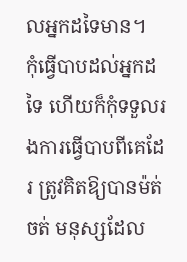លអ្នកដទៃមាន។
កុំធ្វើបាបដល់អ្នកដទៃ ហើយក៏កុំទទួលរងការធ្វើបាបពីគេដែរ ត្រូវគិតឱ្យបានម៉ត់ចត់ មនុស្សដែល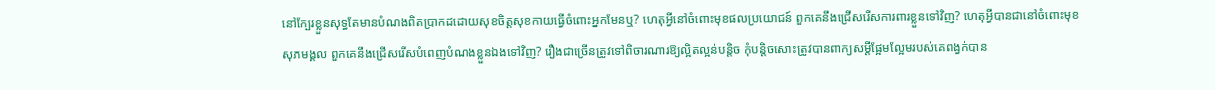នៅក្បែរខ្លួនសុទ្ធតែមានបំណងពិតប្រាកដដោយសុខចិត្តសុខកាយធ្វើចំពោះអ្នកមែនឬ? ហេតុអ្វីនៅចំពោះមុខផលប្រយោជន៍ ពួកគេនឹងជ្រើសរើសការពារខ្លួនទៅវិញ? ហេតុអ្វីបានជានៅចំពោះមុខសុភមង្គល ពួកគេនឹងជ្រើសរើសបំពេញបំណងខ្លួនឯងទៅវិញ? រឿងជាច្រើនត្រូវទៅពិចារណារឱ្យល្អិតល្អន់បន្តិច កុំបន្តិចសោះត្រូវបានពាក្យសម្ដីផ្អែមល្អែមរបស់គេពង្វក់បាន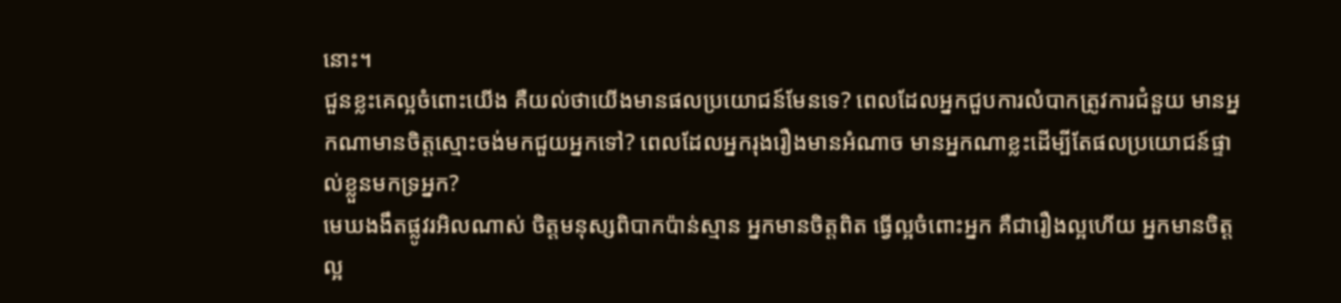នោះ។
ជួនខ្លះគេល្អចំពោះយើង គឺយល់ថាយើងមានផលប្រយោជន៍មែនទេ? ពេលដែលអ្នកជួបការលំបាកត្រូវការជំនួយ មានអ្នកណាមានចិត្តស្មោះចង់មកជួយអ្នកទៅ? ពេលដែលអ្នករុងរឿងមានអំណាច មានអ្នកណាខ្លះដើម្បីតែផលប្រយោជន៍ផ្ទាល់ខ្លួនមកទ្រអ្នក?
មេឃងងឹតផ្លូវរអិលណាស់ ចិត្តមនុស្សពិបាកប៉ាន់ស្មាន អ្នកមានចិត្តពិត ធ្វើល្អចំពោះអ្នក គឺជារឿងល្អហើយ អ្នកមានចិត្តល្អ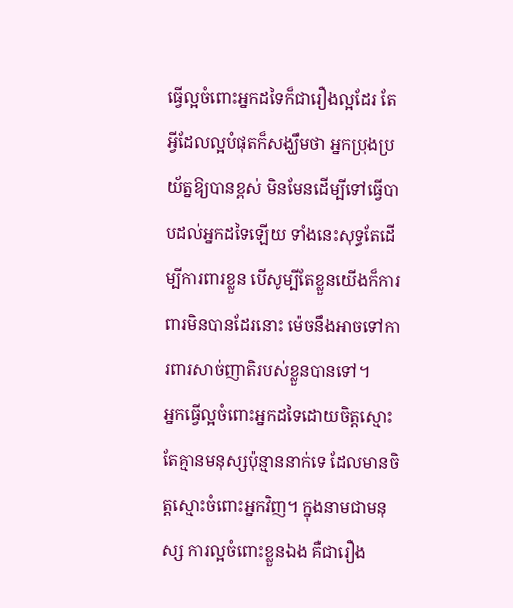ធ្វើល្អចំពោះអ្នកដទៃក៏ជារឿងល្អដែរ តែអ្វីដែលល្អបំផុតក៏សង្ឃឹមថា អ្នកប្រុងប្រយ័ត្នឱ្យបានខ្ពស់ មិនមែនដើម្បីទៅធ្វើបាបដល់អ្នកដទៃឡើយ ទាំងនេះសុទ្ធតែដើម្បីការពារខ្លួន បើសូម្បីតែខ្លួនយើងក៏ការពារមិនបានដែរនោះ ម៉េចនឹងអាចទៅការពារសាច់ញាតិរបស់ខ្លួនបានទៅ។
អ្នកធ្វើល្អចំពោះអ្នកដទៃដោយចិត្តស្មោះ តែគ្មានមនុស្សប៉ុន្មាននាក់ទេ ដែលមានចិត្តស្មោះចំពោះអ្នកវិញ។ ក្នុងនាមជាមនុស្ស ការល្អចំពោះខ្លួនឯង គឺជារឿង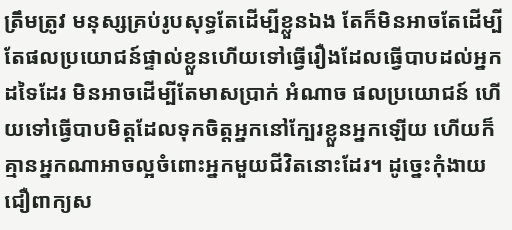ត្រឹមត្រូវ មនុស្សគ្រប់រូបសុទ្ធតែដើម្បីខ្លួនឯង តែក៏មិនអាចតែដើម្បីតែផលប្រយោជន៍ផ្ទាល់ខ្លួនហើយទៅធ្វើរឿងដែលធ្វើបាបដល់អ្នកដទៃដែរ មិនអាចដើម្បីតែមាសប្រាក់ អំណាច ផលប្រយោជន៍ ហើយទៅធ្វើបាបមិត្តដែលទុកចិត្តអ្នកនៅក្បែរខ្លួនអ្នកឡើយ ហើយក៏គ្មានអ្នកណាអាចល្អចំពោះអ្នកមួយជីវិតនោះដែរ។ ដូច្នេះកុំងាយជឿពាក្យស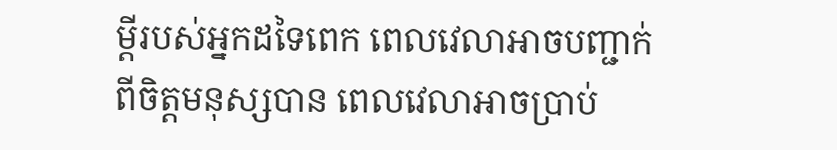ម្ដីរបស់អ្នកដទៃពេក ពេលវេលាអាចបញ្ជាក់ពីចិត្តមនុស្សបាន ពេលវេលាអាចប្រាប់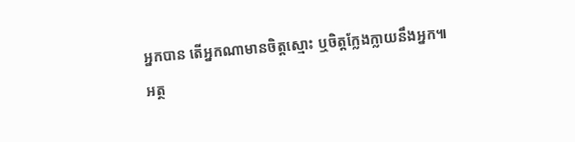អ្នកបាន តើអ្នកណាមានចិត្តស្មោះ ឬចិត្តក្លែងក្លាយនឹងអ្នក៕
អត្ថ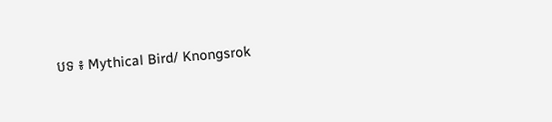បទ ៖ Mythical Bird/ Knongsrok